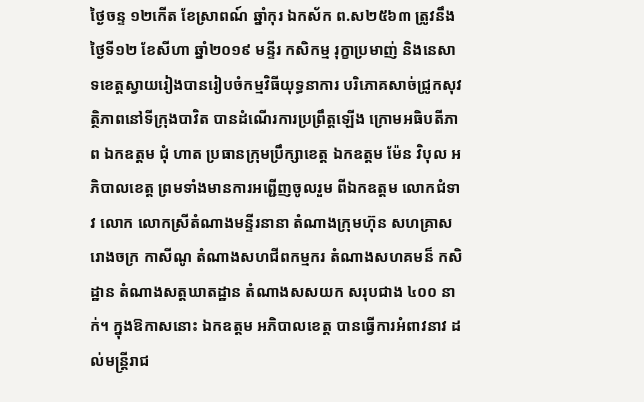ថ្ងៃចន្ទ ១២កើត ខែស្រាពណ៍ ឆ្នាំកុរ ឯកស័ក ព.ស២៥៦៣ ត្រូវនឹងថ្ងៃទី១២ ខែសីហា ឆ្នាំ២០១៩ មន្ទីរ កសិកម្ម រុក្ខាប្រមាញ់ និងនេសាទខេត្តស្វាយរៀងបានរៀបចំកម្មវិធីយុទ្ធនាការ បរិភោគសាច់ជ្រូកសុវត្ថិភាពនៅទីក្រុងបាវិត បានដំណើរការប្រព្រឹត្តឡើង ក្រោមអធិបតីភាព ឯកឧត្តម ជុំ ហាត ប្រធានក្រុមប្រឹក្សាខេត្ត ឯកឧត្តម ម៉ែន វិបុល អភិបាលខេត្ត ព្រមទាំងមានការអព្ជើញចូលរួម ពីឯកឧត្តម លោកជំទាវ លោក លោកស្រីតំណាងមន្ទីរនានា តំណាងក្រុមហ៊ុន សហគ្រាស រោងចក្រ កាសីណូ តំណាងសហជីពកម្មករ តំណាងសហគមន៏ កសិដ្ឋាន តំណាងសត្តឃាតដ្ឋាន តំណាងសសយក សរុបជាង ៤០០ នាក់។ ក្នុងឱកាសនោះ ឯកឧត្តម អភិបាលខេត្ត បានធ្វើការអំពាវនាវ ដល់មន្ត្រីរាជ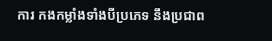ការ កងកម្លាំងទាំងបីប្រភេទ នឹងប្រជាព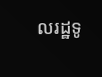លរដ្ឋទូ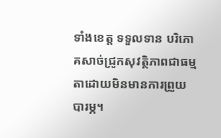ទាំងខេត្ត ទទួលទាន បរិភោគសាច់ជ្រូកសុវត្ថិភាពជាធម្មតាដោយមិនមានការព្រួយបារម្ភ។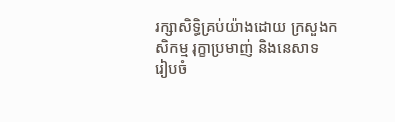រក្សាសិទិ្ធគ្រប់យ៉ាងដោយ ក្រសួងកសិកម្ម រុក្ខាប្រមាញ់ និងនេសាទ
រៀបចំ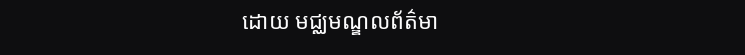ដោយ មជ្ឈមណ្ឌលព័ត៌មា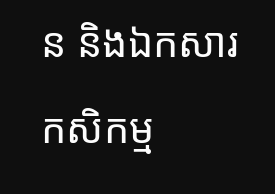ន និងឯកសារកសិកម្ម